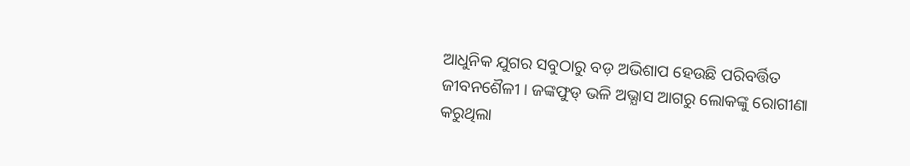ଆଧୁନିକ ଯୁଗର ସବୁଠାରୁ ବଡ଼ ଅଭିଶାପ ହେଉଛି ପରିବର୍ତ୍ତିତ ଜୀବନଶୈଳୀ । ଜଙ୍କଫୁଡ୍ ଭଳି ଅଭ୍ଯାସ ଆଗରୁ ଲୋକଙ୍କୁ ରୋଗୀଣା କରୁଥିଲା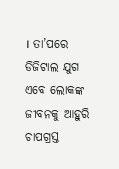। ତା’ପରେ ଡିଜିଟାଲ ଯୁଗ ଏବେ ଲୋକଙ୍କ ଜୀବନକୁ ଆହୁରି ଚାପଗ୍ରସ୍ତ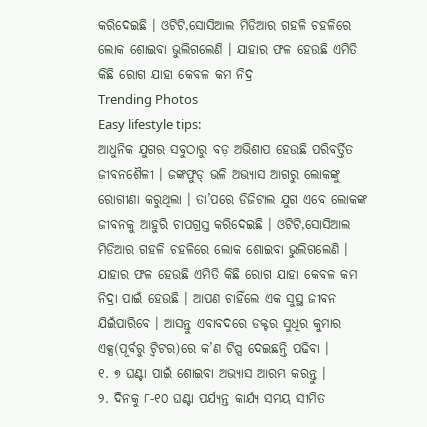କରିଦେଇଛି । ଓଟିଟି,ସୋସିଆଲ ମିଡିଆର ଗହଳି ଚହଳିରେ ଲୋକ ଶୋଇବା ଭୁଲିଗଲେଣି । ଯାହାର ଫଳ ହେଉଛି ଏମିତି କିଛି ରୋଗ ଯାହା କେବଳ କମ ନିଦ୍ର
Trending Photos
Easy lifestyle tips:
ଆଧୁନିକ ଯୁଗର ସବୁଠାରୁ ବଡ଼ ଅଭିଶାପ ହେଉଛି ପରିବର୍ତ୍ତିତ ଜୀବନଶୈଳୀ । ଜଙ୍କଫୁଡ୍ ଭଳି ଅଭ୍ଯାସ ଆଗରୁ ଲୋକଙ୍କୁ ରୋଗୀଣା କରୁଥିଲା । ତା’ପରେ ଡିଜିଟାଲ ଯୁଗ ଏବେ ଲୋକଙ୍କ ଜୀବନକୁ ଆହୁରି ଚାପଗ୍ରସ୍ତ କରିଦେଇଛି । ଓଟିଟି,ସୋସିଆଲ ମିଡିଆର ଗହଳି ଚହଳିରେ ଲୋକ ଶୋଇବା ଭୁଲିଗଲେଣି । ଯାହାର ଫଳ ହେଉଛି ଏମିତି କିଛି ରୋଗ ଯାହା କେବଳ କମ ନିଦ୍ରା ପାଇଁ ହେଉଛି । ଆପଣ ଚାହିଁଲେ ଏକ ସୁସ୍ଥ ଜୀବନ ଯିଇଁପାରିବେ । ଆସନ୍ତୁ ଏବାବଦରେ ଡକ୍ଟର ସୁଧିର କୁମାର ଏକ୍ସ(ପୂର୍ବରୁ ଟ୍ୱିଟର)ରେ କ’ଣ ଟିପ୍ସ ଦେଇଛନ୍ତି ପଢିବା ।
୧. ୭ ଘଣ୍ଟା ପାଇଁ ଶୋଇବା ଅଭ୍ୟାସ ଆରମ୍ଭ କରନ୍ତୁ ।
୨. ଦିନକୁ ୮-୧୦ ଘଣ୍ଟା ପର୍ଯ୍ୟନ୍ତ କାର୍ଯ୍ୟ ସମୟ ସୀମିତ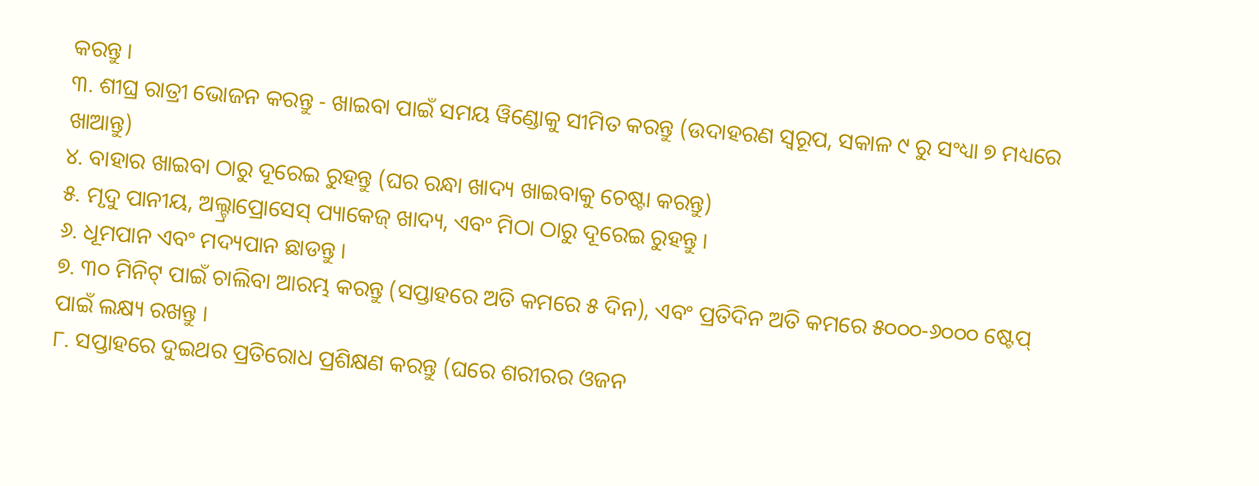କରନ୍ତୁ ।
୩. ଶୀଘ୍ର ରାତ୍ରୀ ଭୋଜନ କରନ୍ତୁ - ଖାଇବା ପାଇଁ ସମୟ ୱିଣ୍ଡୋକୁ ସୀମିତ କରନ୍ତୁ (ଉଦାହରଣ ସ୍ୱରୂପ, ସକାଳ ୯ ରୁ ସଂଧ୍ୟା ୭ ମଧ୍ୟରେ ଖାଆନ୍ତୁ)
୪. ବାହାର ଖାଇବା ଠାରୁ ଦୂରେଇ ରୁହନ୍ତୁ (ଘର ରନ୍ଧା ଖାଦ୍ୟ ଖାଇବାକୁ ଚେଷ୍ଟା କରନ୍ତୁ)
୫. ମୃଦୁ ପାନୀୟ, ଅଲ୍ଟ୍ରାପ୍ରୋସେସ୍ ପ୍ୟାକେଜ୍ ଖାଦ୍ୟ, ଏବଂ ମିଠା ଠାରୁ ଦୂରେଇ ରୁହନ୍ତୁ ।
୬. ଧୂମପାନ ଏବଂ ମଦ୍ୟପାନ ଛାଡନ୍ତୁ ।
୭. ୩୦ ମିନିଟ୍ ପାଇଁ ଚାଲିବା ଆରମ୍ଭ କରନ୍ତୁ (ସପ୍ତାହରେ ଅତି କମରେ ୫ ଦିନ), ଏବଂ ପ୍ରତିଦିନ ଅତି କମରେ ୫୦୦୦-୬୦୦୦ ଷ୍ଟେପ୍ ପାଇଁ ଲକ୍ଷ୍ୟ ରଖନ୍ତୁ ।
୮. ସପ୍ତାହରେ ଦୁଇଥର ପ୍ରତିରୋଧ ପ୍ରଶିକ୍ଷଣ କରନ୍ତୁ (ଘରେ ଶରୀରର ଓଜନ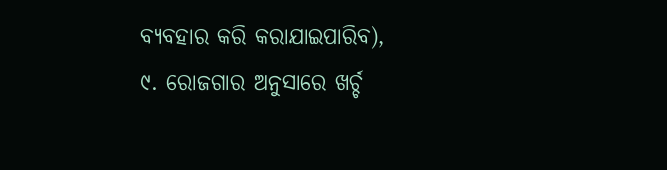ବ୍ୟବହାର କରି କରାଯାଇପାରିବ),
୯. ରୋଜଗାର ଅନୁସାରେ ଖର୍ଚ୍ଚ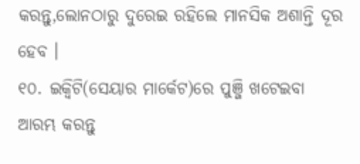କରନ୍ତୁ,ଲୋନଠାରୁ ଦୁରେଇ ରହିଲେ ମାନସିକ ଅଶାନ୍ତି ଦୂର ହେବ ।
୧୦. ଇକ୍ୱିଟି(ସେୟାର ମାର୍କେଟ)ରେ ପୁଞ୍ଜି ଖଟେଇବା ଆରମ୍ଭ କରନ୍ତୁ